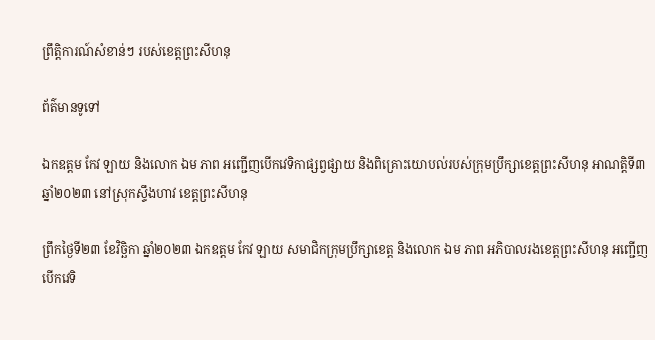ព្រឹត្តិការណ៍សំខាន់ៗ របស់ខេត្តព្រះសីហនុ

ព័ត៌មានទូទៅ

ឯកឧត្តម កែវ ឡាយ និងលោក ឯម ភាព អញ្ជើញបើកវេទិកាផ្សព្វផ្សាយ និងពិគ្រោះយោបល់របស់ក្រុមប្រឹក្សាខេត្តព្រះសីហនុ អាណត្តិទី៣ ឆ្នាំ២០២៣ នៅស្រុកស្ទឹងហាវ ខេត្តព្រះសីហនុ

ព្រឹកថ្ងៃទី២៣ ខែវិច្ឆិកា ឆ្នាំ២០២៣ ឯកឧត្តម កែវ ឡាយ សមាជិកក្រុមប្រឹក្សាខេត្ត និងលោក ឯម ភាព អភិបាលរងខេត្តព្រះសីហនុ អញ្ជើញបើកវេទិ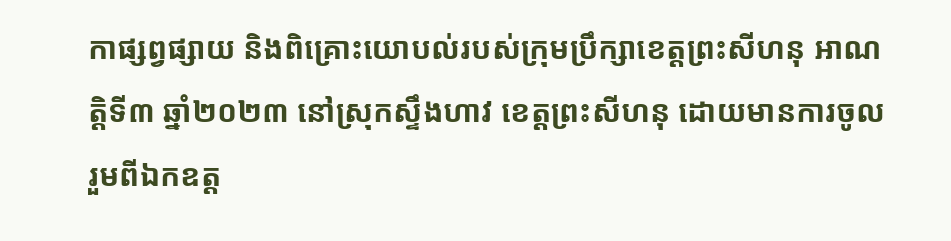កាផ្សព្វផ្សាយ និងពិគ្រោះយោបល់របស់ក្រុមប្រឹក្សាខេត្តព្រះសីហនុ អាណត្តិទី៣ ឆ្នាំ២០២៣ នៅស្រុកស្ទឹងហាវ ខេត្តព្រះសីហនុ ដោយមានការចូលរួមពីឯកឧត្ត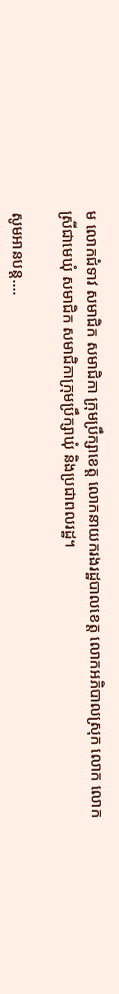ម លោកជំទាវ សមាជិក សមាជិកា ក្រុមប្រឹក្សាខេត្ត លោកនាយករងរដ្ឋបាលខេត្ត លោកអភិបាលស្រុក លោក លោកស្រីជាមេឃុំ សមាជិក សមាជិកាក្រុមប្រឹក្សាឃុំ និងប្រជាពលរដ្ឋ។

សូមអានបន្ត....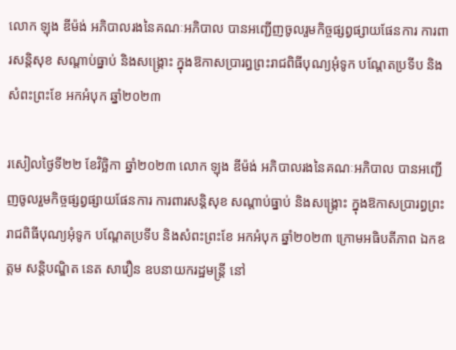លោក ឡុង ឌីម៉ង់ អភិបាលរងនៃគណៈអភិបាល បានអញ្ជើញចូលរួមកិច្ចផ្សព្វផ្សាយផែនការ ការពារសន្តិសុខ សណ្តាប់ធ្នាប់ និងសង្រ្គោះ ក្នុងឱកាសប្រារព្ធព្រះរាជពិធីបុណ្យអុំទូក បណ្តែតប្រទីប និងសំពះព្រះខែ អកអំបុក ឆ្នាំ២០២៣

រសៀលថ្ងៃទី២២ ខែវិច្ឆិកា ឆ្នាំ២០២៣ លោក ឡុង ឌីម៉ង់ អភិបាលរងនៃគណៈអភិបាល បានអញ្ជើញចូលរួមកិច្ចផ្សព្វផ្សាយផែនការ ការពារសន្តិសុខ សណ្តាប់ធ្នាប់ និងសង្រ្គោះ ក្នុងឱកាសប្រារព្ធព្រះរាជពិធីបុណ្យអុំទូក បណ្តែតប្រទីប និងសំពះព្រះខែ អកអំបុក ឆ្នាំ២០២៣ ក្រោមអធិបតីភាព ឯកឧត្តម សន្តិបណ្ឌិត នេត សាវឿន ឧបនាយករដ្ឋមន្ដ្រី នៅ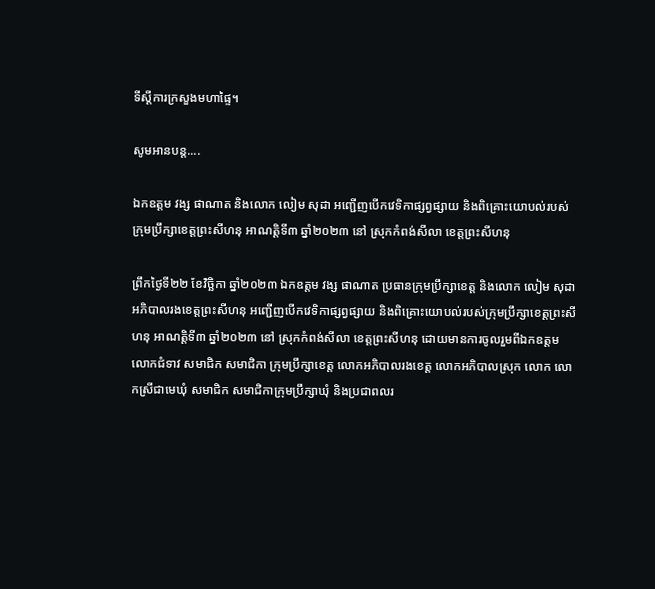ទីស្ដីការក្រសួងមហាផ្ទៃ។

សូមអានបន្ត....

ឯកឧត្តម វង្ស ផាណាត និងលោក លៀម សុដា អញ្ជើញបើកវេទិកាផ្សព្វផ្សាយ និងពិគ្រោះយោបល់របស់ក្រុមប្រឹក្សាខេត្តព្រះសីហនុ អាណត្តិទី៣ ឆ្នាំ២០២៣ នៅ ស្រុកកំពង់សីលា ខេត្តព្រះសីហនុ

ព្រឹកថ្ងៃទី២២ ខែវិច្ឆិកា ឆ្នាំ២០២៣ ឯកឧត្តម វង្ស ផាណាត ប្រធានក្រុមប្រឹក្សាខេត្ត និងលោក លៀម សុដា អភិបាលរងខេត្តព្រះសីហនុ អញ្ជើញបើកវេទិកាផ្សព្វផ្សាយ និងពិគ្រោះយោបល់របស់ក្រុមប្រឹក្សាខេត្តព្រះសីហនុ អាណត្តិទី៣ ឆ្នាំ២០២៣ នៅ ស្រុកកំពង់សីលា ខេត្តព្រះសីហនុ ដោយមានការចូលរួមពីឯកឧត្តម លោកជំទាវ សមាជិក សមាជិកា ក្រុមប្រឹក្សាខេត្ត លោកអភិបាលរងខេត្ត លោកអភិបាលស្រុក លោក លោកស្រីជាមេឃុំ សមាជិក សមាជិកាក្រុមប្រឹក្សាឃុំ និងប្រជាពលរ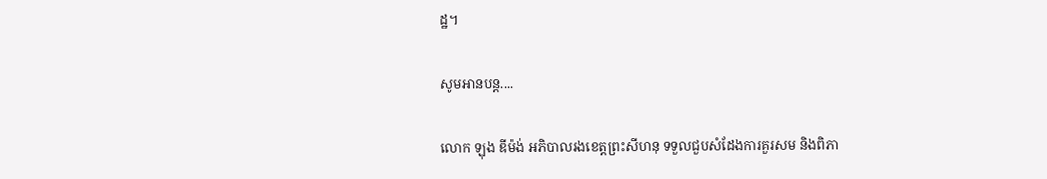ដ្ឋ។

សូមអានបន្ត....

លោក ឡុង ឌីម៉ង់ អភិបាលរងខេត្តព្រះសីហនុ ទទួលជួបសំដែងការគួរសម និងពិភា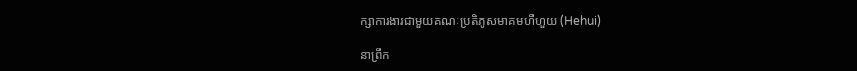ក្សាការងារជាមួយគណៈប្រតិភូសមាគមហឺហួយ (Hehui)

នាព្រឹក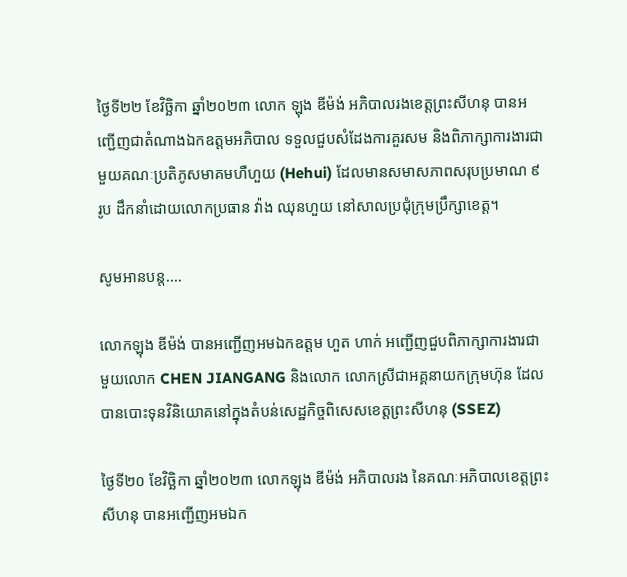ថ្ងៃទី២២ ខែវិច្ឆិកា ឆ្នាំ២០២៣ លោក ឡុង ឌីម៉ង់ អភិបាលរងខេត្តព្រះសីហនុ បានអញ្ជើញជាតំណាងឯកឧត្តមអភិបាល ទទួលជួបសំដែងការគួរសម និងពិភាក្សាការងារជាមួយគណៈប្រតិភូសមាគមហឺហួយ (Hehui) ដែលមានសមាសភាពសរុបប្រមាណ ៩ រូប ដឹកនាំដោយលោកប្រធាន វ៉ាង ឈុនហួយ នៅសាលប្រជុំក្រុមប្រឹក្សាខេត្ត។

សូមអានបន្ត....

លោកឡុង ឌីម៉ង់ បានអញ្ជើញអមឯកឧត្តម ហួត ហាក់ អញ្ជើញជួបពិភាក្សាការងារជាមួយលោក CHEN JIANGANG និងលោក លោកស្រីជាអគ្គនាយកក្រុមហ៊ុន ដែលបានបោះទុនវិនិយោគនៅក្នុងតំបន់សេដ្ឋកិច្ចពិសេសខេត្តព្រះសីហនុ (SSEZ)

ថ្ងៃទី២០ ខែវិច្ឆិកា ឆ្នាំ២០២៣ លោកឡុង ឌីម៉ង់ អភិបាលរង នៃគណៈអភិបាលខេត្តព្រះសីហនុ បានអញ្ជើញអមឯក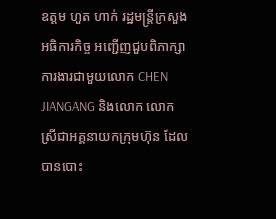ឧត្តម ហួត ហាក់ រដ្ឋមន្រ្តីក្រសួងអធិការកិច្ច អញ្ជើញជួបពិភាក្សាការងារជាមួយលោក CHEN JIANGANG និងលោក លោកស្រីជាអគ្គនាយកក្រុមហ៊ុន ដែលបានបោះ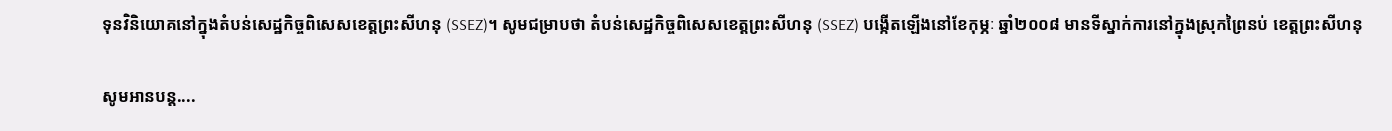ទុនវិនិយោគនៅក្នុងតំបន់សេដ្ឋកិច្ចពិសេសខេត្តព្រះសីហនុ (SSEZ)។ សូមជម្រាបថា តំបន់សេដ្ឋកិច្ចពិសេសខេត្តព្រះសីហនុ (SSEZ) បង្កើតឡើងនៅខែកុម្ភៈ ឆ្នាំ២០០៨ មានទីស្នាក់ការនៅក្នុងស្រុកព្រៃនប់ ខេត្តព្រះសីហនុ

សូមអានបន្ត....